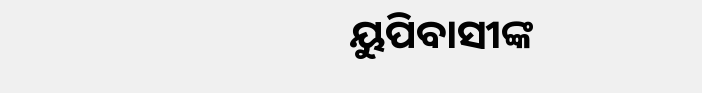ୟୁପିବାସୀଙ୍କ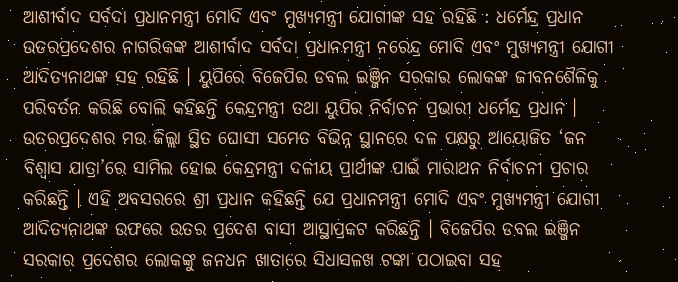ଆଶୀର୍ବାଦ ସର୍ବଦା ପ୍ରଧାନମନ୍ତ୍ରୀ ମୋଦି ଏବଂ ମୁଖ୍ୟମନ୍ତ୍ରୀ ଯୋଗୀଙ୍କ ସହ ରହିଛି : ଧର୍ମେନ୍ଦ୍ର ପ୍ରଧାନ
ଉତରପ୍ରଦେଶର ନାଗରିକଙ୍କ ଆଶୀର୍ବାଦ ସର୍ବଦା ପ୍ରଧାନମନ୍ତ୍ରୀ ନରେନ୍ଦ୍ର ମୋଦି ଏବଂ ମୁଖ୍ୟମନ୍ତ୍ରୀ ଯୋଗୀ ଆଦିତ୍ୟନାଥଙ୍କ ସହ ରହିଛି । ୟୁପିରେ ବିଜେପିର ଡବଲ ଇଞ୍ଜିନ ସରକାର ଲୋକଙ୍କ ଜୀବନଶୈଳିକୁ ପରିବର୍ତନ କରିଛି ବୋଲି କହିଛନ୍ତି କେନ୍ଦ୍ରମନ୍ତ୍ରୀ ତଥା ୟୁପିର ନିର୍ବାଚନ ପ୍ରଭାରୀ ଧର୍ମେନ୍ଦ୍ର ପ୍ରଧାନ ।
ଉତରପ୍ରଦେଶର ମଉ ଜିଲ୍ଲା ସ୍ଥିତ ଘୋସୀ ସମେତ ବିଭିନ୍ନ ସ୍ଥାନରେ ଦଳ ପକ୍ଷରୁ ଆୟୋଜିତ ‘ଜନ ବିଶ୍ୱାସ ଯାତ୍ରା’ରେ ସାମିଲ ହୋଇ କେନ୍ଦ୍ରମନ୍ତ୍ରୀ ଦଳୀୟ ପ୍ରାର୍ଥୀଙ୍କ ପାଇଁ ମାରାଥନ ନିର୍ବାଚନୀ ପ୍ରଚାର କରିଛନ୍ତି । ଏହି ଅବସରରେ ଶ୍ରୀ ପ୍ରଧାନ କହିଛନ୍ତି ଯେ ପ୍ରଧାନମନ୍ତ୍ରୀ ମୋଦି ଏବଂ ମୁଖ୍ୟମନ୍ତ୍ରୀ ଯୋଗୀ ଆଦିତ୍ୟନାଥଙ୍କ ଉଫରେ ଉତର ପ୍ରଦେଶ ବାସୀ ଆସ୍ଥାପ୍ରକଟ କରିଛନ୍ତି । ବିଜେପିର ଡବଲ ଇଞ୍ଜିନ ସରକାର ପ୍ରଦେଶର ଲୋକଙ୍କୁ ଜନଧନ ଖାତାରେ ସିଧାସଳଖ ଟଙ୍କା ପଠାଇବା ସହ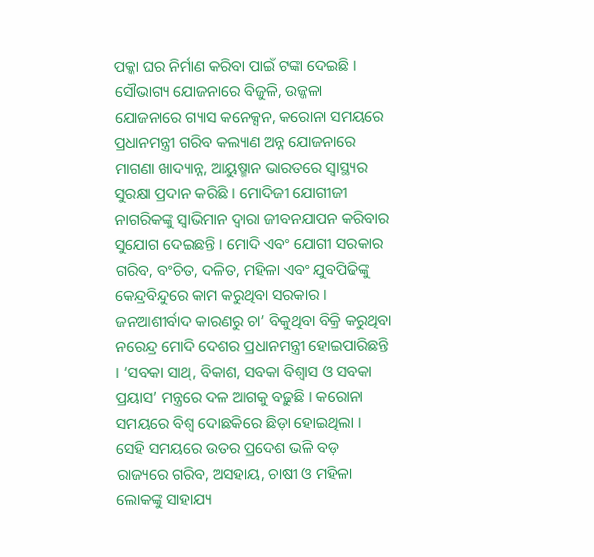ପକ୍କା ଘର ନିର୍ମାଣ କରିବା ପାଇଁ ଟଙ୍କା ଦେଇଛି । ସୌଭାଗ୍ୟ ଯୋଜନାରେ ବିଜୁଳି, ଉଜ୍ଜଳା ଯୋଜନାରେ ଗ୍ୟାସ କନେକ୍ସନ, କରୋନା ସମୟରେ ପ୍ରଧାନମନ୍ତ୍ରୀ ଗରିବ କଲ୍ୟାଣ ଅନ୍ନ ଯୋଜନାରେ ମାଗଣା ଖାଦ୍ୟାନ୍ନ, ଆୟୁଷ୍ମାନ ଭାରତରେ ସ୍ୱାସ୍ଥ୍ୟର ସୁରକ୍ଷା ପ୍ରଦାନ କରିଛି । ମୋଦିଜୀ ଯୋଗୀଜୀ ନାଗରିକଙ୍କୁ ସ୍ୱାଭିମାନ ଦ୍ୱାରା ଜୀବନଯାପନ କରିବାର ସୁଯୋଗ ଦେଇଛନ୍ତି । ମୋଦି ଏବଂ ଯୋଗୀ ସରକାର ଗରିବ, ବଂଚିତ, ଦଳିତ, ମହିଳା ଏବଂ ଯୁବପିଢିଙ୍କୁ କେନ୍ଦ୍ରବିନ୍ଦୁରେ କାମ କରୁଥିବା ସରକାର ।
ଜନଆଶୀର୍ବାଦ କାରଣରୁ ଚା’ ବିକୁଥିବା ବିକ୍ରି କରୁଥିବା ନରେନ୍ଦ୍ର ମୋଦି ଦେଶର ପ୍ରଧାନମନ୍ତ୍ରୀ ହୋଇପାରିଛନ୍ତି । ‘ସବକା ସାଥ୍, ବିକାଶ, ସବକା ବିଶ୍ୱାସ ଓ ସବକା ପ୍ରୟାସ’ ମନ୍ତ୍ରରେ ଦଳ ଆଗକୁ ବଢ଼ୁଛି । କରୋନା ସମୟରେ ବିଶ୍ୱ ଦୋଛକିରେ ଛିଡ଼ା ହୋଇଥିଲା । ସେହି ସମୟରେ ଉତର ପ୍ରଦେଶ ଭଳି ବଡ଼ ରାଜ୍ୟରେ ଗରିବ, ଅସହାୟ, ଚାଷୀ ଓ ମହିଳା ଲୋକଙ୍କୁ ସାହାଯ୍ୟ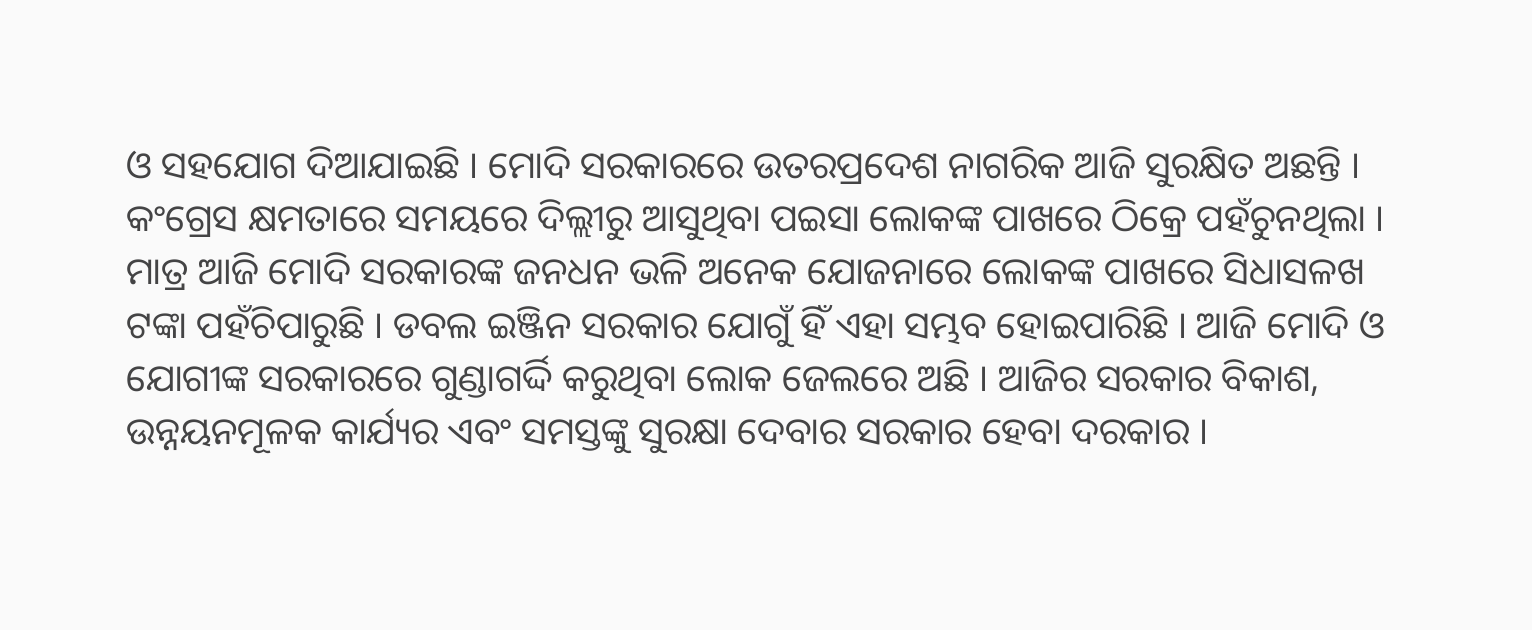ଓ ସହଯୋଗ ଦିଆଯାଇଛି । ମୋଦି ସରକାରରେ ଉତରପ୍ରଦେଶ ନାଗରିକ ଆଜି ସୁରକ୍ଷିତ ଅଛନ୍ତି । କଂଗ୍ରେସ କ୍ଷମତାରେ ସମୟରେ ଦିଲ୍ଲୀରୁ ଆସୁଥିବା ପଇସା ଲୋକଙ୍କ ପାଖରେ ଠିକ୍ରେ ପହଁଚୁନଥିଲା । ମାତ୍ର ଆଜି ମୋଦି ସରକାରଙ୍କ ଜନଧନ ଭଳି ଅନେକ ଯୋଜନାରେ ଲୋକଙ୍କ ପାଖରେ ସିଧାସଳଖ ଟଙ୍କା ପହଁଚିପାରୁଛି । ଡବଲ ଇଞ୍ଜିନ ସରକାର ଯୋଗୁଁ ହିଁ ଏହା ସମ୍ଭବ ହୋଇପାରିଛି । ଆଜି ମୋଦି ଓ ଯୋଗୀଙ୍କ ସରକାରରେ ଗୁଣ୍ଡାଗର୍ଦ୍ଦି କରୁଥିବା ଲୋକ ଜେଲରେ ଅଛି । ଆଜିର ସରକାର ବିକାଶ, ଉନ୍ନୟନମୂଳକ କାର୍ଯ୍ୟର ଏବଂ ସମସ୍ତଙ୍କୁ ସୁରକ୍ଷା ଦେବାର ସରକାର ହେବା ଦରକାର ।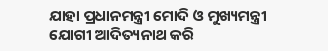ଯାହା ପ୍ରଧାନମନ୍ତ୍ରୀ ମୋଦି ଓ ମୁଖ୍ୟମନ୍ତ୍ରୀ ଯୋଗୀ ଆଦିତ୍ୟନାଥ କରି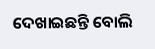ଦେଖାଇଛନ୍ତି ବୋଲି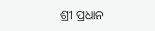ଶ୍ରୀ ପ୍ରଧାନ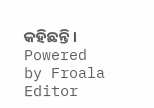କହିଛନ୍ତି ।
Powered by Froala Editor